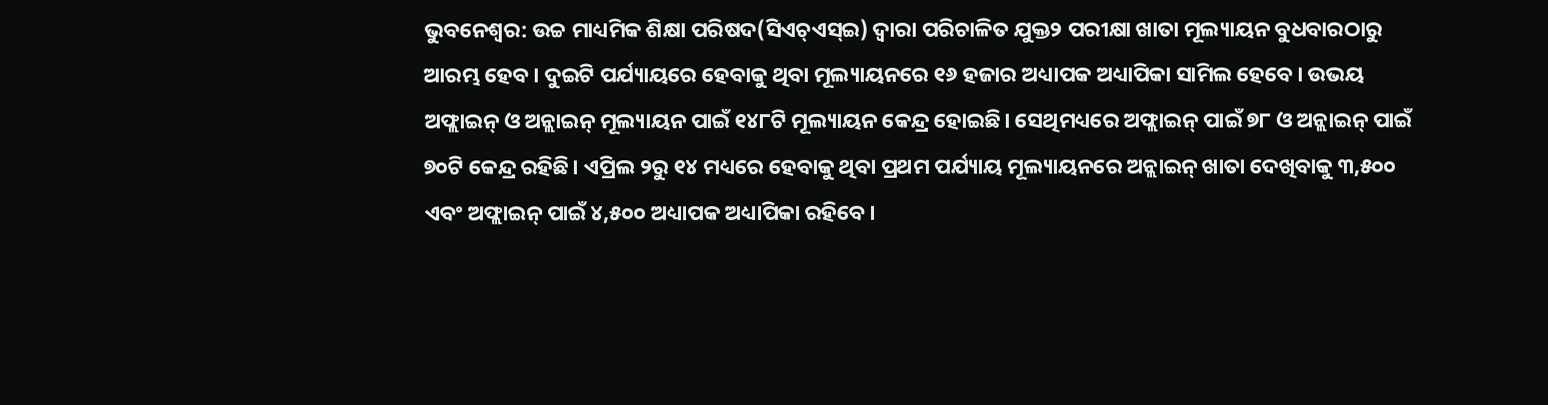ଭୁବନେଶ୍ବର: ଉଚ୍ଚ ମାଧ୍ୟମିକ ଶିକ୍ଷା ପରିଷଦ(ସିଏଚ୍ଏସ୍ଇ) ଦ୍ବାରା ପରିଚାଳିତ ଯୁକ୍ତ୨ ପରୀକ୍ଷା ଖାତା ମୂଲ୍ୟାୟନ ବୁଧବାରଠାରୁ ଆରମ୍ଭ ହେବ। ଦୁଇଟି ପର୍ଯ୍ୟାୟରେ ହେବାକୁ ଥିବା ମୂଲ୍ୟାୟନରେ ୧୬ ହଜାର ଅଧ୍ୟାପକ ଅଧ୍ୟାପିକା ସାମିଲ ହେବେ। ଉଭୟ ଅଫ୍ଲାଇନ୍ ଓ ଅନ୍ଲାଇନ୍ ମୂଲ୍ୟାୟନ ପାଇଁ ୧୪୮ଟି ମୂଲ୍ୟାୟନ କେନ୍ଦ୍ର ହୋଇଛି। ସେଥିମଧ୍ୟରେ ଅଫ୍ଲାଇନ୍ ପାଇଁ ୭୮ ଓ ଅନ୍ଲାଇନ୍ ପାଇଁ ୭୦ଟି କେନ୍ଦ୍ର ରହିଛି। ଏପ୍ରିଲ ୨ରୁ ୧୪ ମଧ୍ୟରେ ହେବାକୁ ଥିବା ପ୍ରଥମ ପର୍ଯ୍ୟାୟ ମୂଲ୍ୟାୟନରେ ଅନ୍ଲାଇନ୍ ଖାତା ଦେଖିବାକୁ ୩,୫୦୦ ଏବଂ ଅଫ୍ଲାଇନ୍ ପାଇଁ ୪,୫୦୦ ଅଧ୍ୟାପକ ଅଧ୍ୟାପିକା ରହିବେ।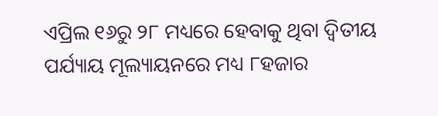ଏପ୍ରିଲ ୧୬ରୁ ୨୮ ମଧ୍ୟରେ ହେବାକୁ ଥିବା ଦ୍ବିତୀୟ ପର୍ଯ୍ୟାୟ ମୂଲ୍ୟାୟନରେ ମଧ୍ୟ ୮ହଜାର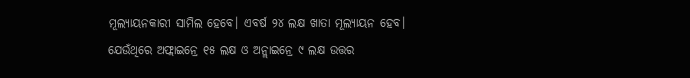ମୂଲ୍ୟାୟନକାରୀ ସାମିଲ ହେବେ। ଏବର୍ଷ ୨୪ ଲକ୍ଷ ଖାତା ମୂଲ୍ୟାୟନ ହେବ। ଯେଉଁଥିରେ ଅଫ୍ଲାଇନ୍ରେ ୧୫ ଲକ୍ଷ ଓ ଅନ୍ଲାଇନ୍ରେ ୯ ଲକ୍ଷ ଉତ୍ତର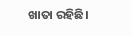ଖାତା ରହିଛି।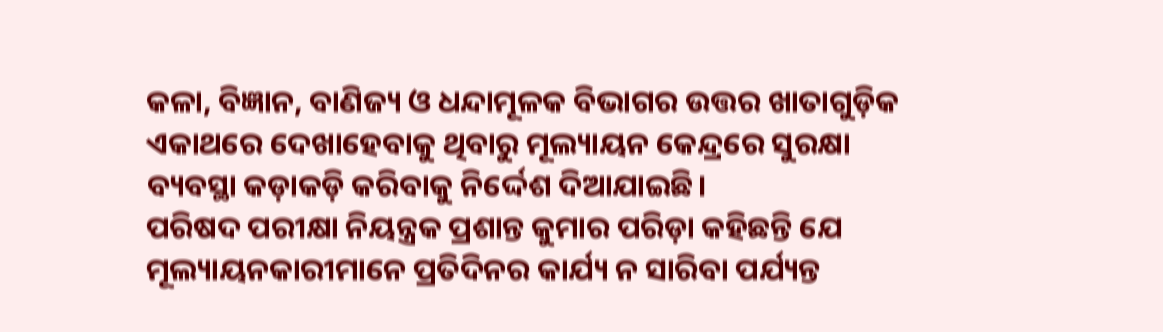କଳା, ବିଜ୍ଞାନ, ବାଣିଜ୍ୟ ଓ ଧନ୍ଦାମୂଳକ ବିଭାଗର ଉତ୍ତର ଖାତାଗୁଡ଼ିକ ଏକାଥରେ ଦେଖାହେବାକୁ ଥିବାରୁ ମୂଲ୍ୟାୟନ କେନ୍ଦ୍ରରେ ସୁରକ୍ଷା ବ୍ୟବସ୍ଥା କଡ଼ାକଡ଼ି କରିବାକୁ ନିର୍ଦ୍ଦେଶ ଦିଆଯାଇଛି।
ପରିଷଦ ପରୀକ୍ଷା ନିୟନ୍ତ୍ରକ ପ୍ରଶାନ୍ତ କୁମାର ପରିଡ଼ା କହିଛନ୍ତି ଯେ ମୂଲ୍ୟାୟନକାରୀମାନେ ପ୍ରତିଦିନର କାର୍ଯ୍ୟ ନ ସାରିବା ପର୍ଯ୍ୟନ୍ତ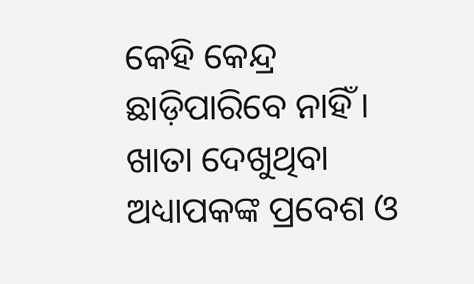କେହି କେନ୍ଦ୍ର ଛାଡ଼ିପାରିବେ ନାହିଁ। ଖାତା ଦେଖୁଥିବା ଅଧ୍ୟାପକଙ୍କ ପ୍ରବେଶ ଓ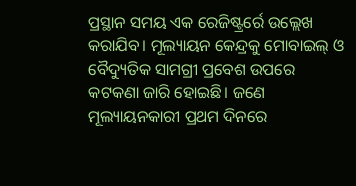ପ୍ରସ୍ଥାନ ସମୟ ଏକ ରେଜିଷ୍ଟ୍ରର୍ରେ ଉଲ୍ଲେଖ କରାଯିବ। ମୂଲ୍ୟାୟନ କେନ୍ଦ୍ରକୁ ମୋବାଇଲ୍ ଓ ବୈଦ୍ୟୁତିକ ସାମଗ୍ରୀ ପ୍ରବେଶ ଉପରେ କଟକଣା ଜାରି ହୋଇଛି। ଜଣେ ମୂଲ୍ୟାୟନକାରୀ ପ୍ରଥମ ଦିନରେ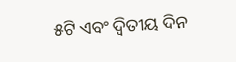୫ଟି ଏବଂ ଦ୍ବିତୀୟ ଦିନ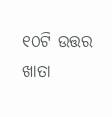୧୦ଟି ଉତ୍ତର ଖାତା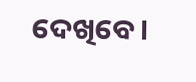ଦେଖିବେ।